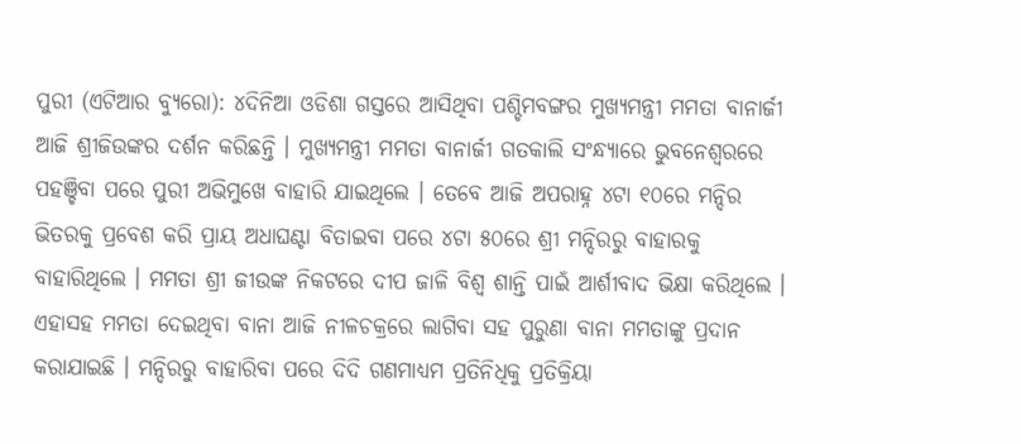ପୁରୀ (ଏଟିଆର ବ୍ୟୁରୋ): ୪ଦିନିଆ ଓଡିଶା ଗସ୍ତରେ ଆସିଥିବା ପଶ୍ଚିମବଙ୍ଗର ମୁଖ୍ୟମନ୍ତ୍ରୀ ମମତା ବାନାର୍ଜୀ ଆଜି ଶ୍ରୀଜିଉଙ୍କର ଦର୍ଶନ କରିଛନ୍ତି । ମୁଖ୍ୟମନ୍ତ୍ରୀ ମମତା ବାନାର୍ଜୀ ଗତକାଲି ସଂନ୍ଧ୍ୟାରେ ଭୁବନେଶ୍ୱରରେ ପହଞ୍ଚିବା ପରେ ପୁରୀ ଅଭିମୁଖେ ବାହାରି ଯାଇଥିଲେ । ତେବେ ଆଜି ଅପରାହ୍ନ ୪ଟା ୧୦ରେ ମନ୍ଦିର ଭିତରକୁ ପ୍ରବେଶ କରି ପ୍ରାୟ ଅଧାଘଣ୍ଟା ବିତାଇବା ପରେ ୪ଟା ୫୦ରେ ଶ୍ରୀ ମନ୍ଦିରରୁ ବାହାରକୁ ବାହାରିଥିଲେ । ମମତା ଶ୍ରୀ ଜୀଉଙ୍କ ନିକଟରେ ଦୀପ ଜାଳି ବିଶ୍ୱ ଶାନ୍ତି ପାଇଁ ଆର୍ଶୀବାଦ ଭିକ୍ଷା କରିଥିଲେ ।
ଏହାସହ ମମତା ଦେଇଥିବା ବାନା ଆଜି ନୀଳଚକ୍ରରେ ଲାଗିବା ସହ ପୁରୁଣା ବାନା ମମତାଙ୍କୁ ପ୍ରଦାନ କରାଯାଇଛି । ମନ୍ଦିରରୁ ବାହାରିବା ପରେ ଦିଦି ଗଣମାଧ୍ୟମ ପ୍ରତିନିଧିକୁ ପ୍ରତିକ୍ରିୟା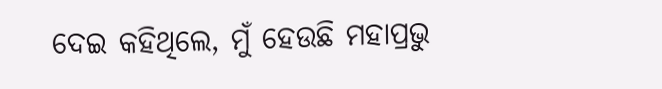ଦେଇ କହିଥିଲେ, ମୁଁ ହେଉଛି ମହାପ୍ରଭୁ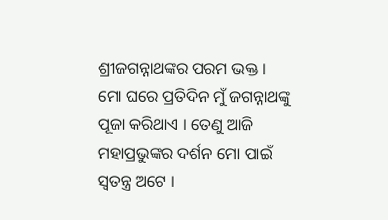ଶ୍ରୀଜଗନ୍ନାଥଙ୍କର ପରମ ଭକ୍ତ । ମୋ ଘରେ ପ୍ରତିଦିନ ମୁଁ ଜଗନ୍ନାଥଙ୍କୁ ପୂଜା କରିଥାଏ । ତେଣୁ ଆଜି ମହାପ୍ରଭୁଙ୍କର ଦର୍ଶନ ମୋ ପାଇଁ ସ୍ୱତନ୍ତ୍ର ଅଟେ ।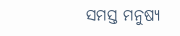ସମସ୍ତ ମନୁଷ୍ୟ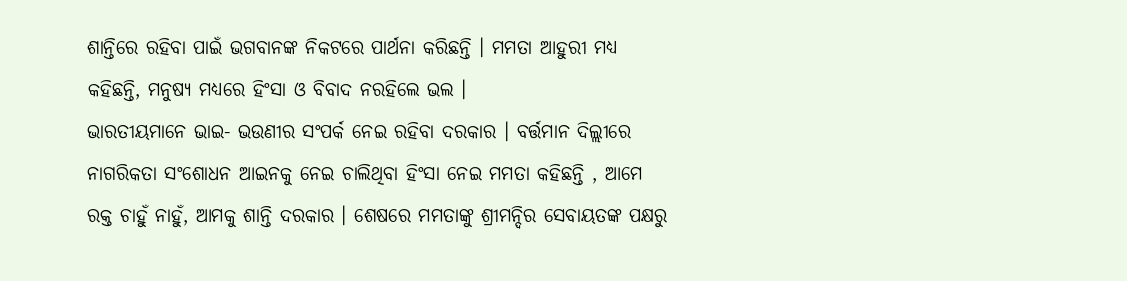ଶାନ୍ତିରେ ରହିବା ପାଇଁ ଭଗବାନଙ୍କ ନିକଟରେ ପାର୍ଥନା କରିଛନ୍ତି । ମମତା ଆହୁରୀ ମଧ୍ୟ କହିଛନ୍ତି, ମନୁଷ୍ୟ ମଧ୍ୟରେ ହିଂସା ଓ ବିବାଦ ନରହିଲେ ଭଲ ।
ଭାରତୀୟମାନେ ଭାଇ- ଭଉଣୀର ସଂପର୍କ ନେଇ ରହିବା ଦରକାର । ବର୍ତ୍ତମାନ ଦିଲ୍ଲୀରେ ନାଗରିକତା ସଂଶୋଧନ ଆଇନକୁ ନେଇ ଚାଲିଥିବା ହିଂସା ନେଇ ମମତା କହିଛନ୍ତି , ଆମେ ରକ୍ତ ଚାହୁଁ ନାହୁଁ, ଆମକୁ ଶାନ୍ତି ଦରକାର । ଶେଷରେ ମମତାଙ୍କୁ ଶ୍ରୀମନ୍ଦିର ସେବାୟତଙ୍କ ପକ୍ଷରୁ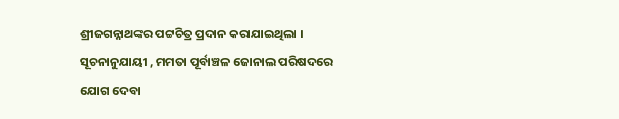ଶ୍ରୀଜଗନ୍ନାଥଙ୍କର ପଟ୍ଟଚିତ୍ର ପ୍ରଦାନ କରାଯାଇଥିଲା । ସୂଚନାନୁଯାୟୀ , ମମତା ପୂର୍ବାଞ୍ଚଳ ଜୋନାଲ ପରିଷଦରେ ଯୋଗ ଦେବା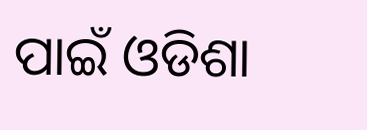ପାଇଁ ଓଡିଶା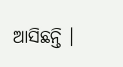ଆସିଛନ୍ତି ।